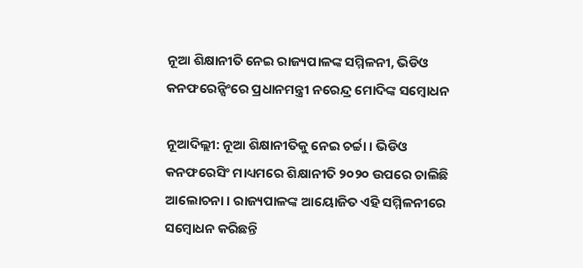ନୂଆ ଶିକ୍ଷାନୀତି ନେଇ ରାଜ୍ୟପାଳଙ୍କ ସମ୍ମିଳନୀ, ଭିଡିଓ କନଫରେନ୍ସିଂରେ ପ୍ରଧାନମନ୍ତ୍ରୀ ନରେନ୍ଦ୍ର ମୋଦିଙ୍କ ସମ୍ବୋଧନ

ନୂଆଦିଲ୍ଲୀ: ନୂଆ ଶିକ୍ଷାନୀତିକୁ ନେଇ ଚର୍ଚ୍ଚା । ଭିଡିଓ କନଫରେସିଂ ମାଧ୍ୟମରେ ଶିକ୍ଷାନୀତି ୨୦୨୦ ଉପରେ ଚାଲିଛି ଆଲୋଚନା । ରାଜ୍ୟପାଳଙ୍କ ଆୟୋଜିତ ଏହି ସମ୍ମିଳନୀରେ ସମ୍ବୋଧନ କରିଛନ୍ତି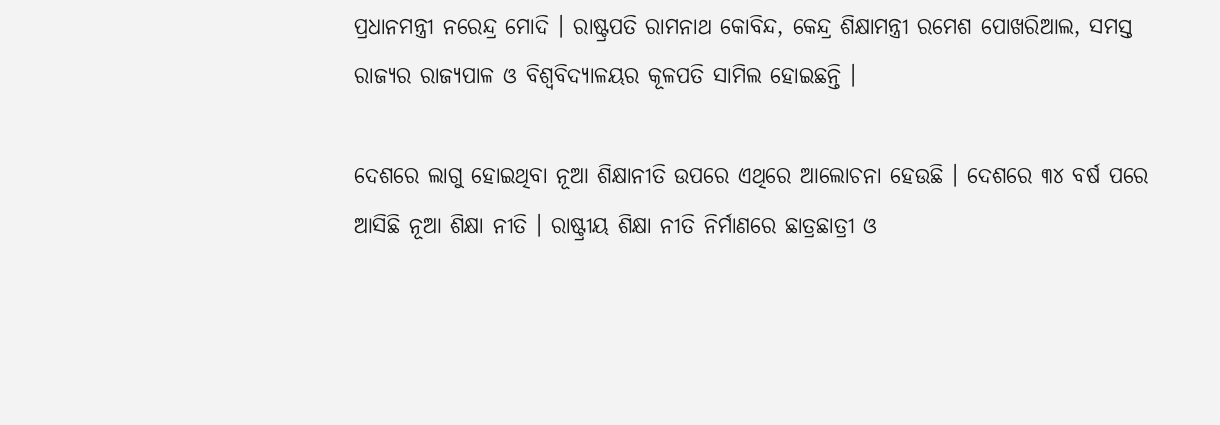ପ୍ରଧାନମନ୍ତ୍ରୀ ନରେନ୍ଦ୍ର ମୋଦି । ରାଷ୍ଟ୍ରପତି ରାମନାଥ କୋବିନ୍ଦ, କେନ୍ଦ୍ର ଶିକ୍ଷାମନ୍ତ୍ରୀ ରମେଶ ପୋଖରିଆଲ, ସମସ୍ତ ରାଜ୍ୟର ରାଜ୍ୟପାଳ ଓ ବିଶ୍ୱବିଦ୍ୟାଳୟର କୂଳପତି ସାମିଲ ହୋଇଛନ୍ତି ।

ଦେଶରେ ଲାଗୁ ହୋଇଥିବା ନୂଆ ଶିକ୍ଷାନୀତି ଉପରେ ଏଥିରେ ଆଲୋଚନା ହେଉଛି । ଦେଶରେ ୩୪ ବର୍ଷ ପରେ ଆସିଛି ନୂଆ ଶିକ୍ଷା ନୀତି । ରାଷ୍ଟ୍ରୀୟ ଶିକ୍ଷା ନୀତି ନିର୍ମାଣରେ ଛାତ୍ରଛାତ୍ରୀ ଓ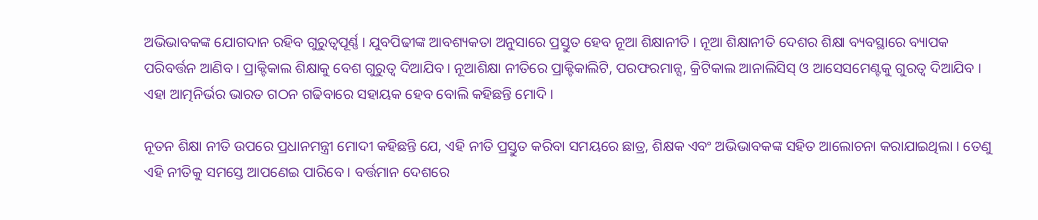ଅଭିଭାବକଙ୍କ ଯୋଗଦାନ ରହିବ ଗୁରୁତ୍ୱପୂର୍ଣ୍ଣ । ଯୁବପିଢୀଙ୍କ ଆବଶ୍ୟକତା ଅନୁସାରେ ପ୍ରସ୍ତୁତ ହେବ ନୂଆ ଶିକ୍ଷାନୀତି । ନୂଆ ଶିକ୍ଷାନୀତି ଦେଶର ଶିକ୍ଷା ବ୍ୟବସ୍ଥାରେ ବ୍ୟାପକ ପରିବର୍ତ୍ତନ ଆଣିବ । ପ୍ରାକ୍ଟିକାଲ ଶିକ୍ଷାକୁ ବେଶ ଗୁରୁତ୍ୱ ଦିଆଯିବ । ନୂଆଶିକ୍ଷା ନୀତିରେ ପ୍ରାକ୍ଟିକାଲିଟି, ପରଫରମାନ୍ସ, କ୍ରିଟିକାଲ ଆନାଲିସିସ୍ ଓ ଆସେସମେଣ୍ଟକୁ ଗୁରତ୍ୱ ଦିଆଯିବ । ଏହା ଆତ୍ମନିର୍ଭର ଭାରତ ଗଠନ ଗଢିବାରେ ସହାୟକ ହେବ ବୋଲି କହିଛନ୍ତି ମୋଦି ।

ନୂତନ ଶିକ୍ଷା ନୀତି ଉପରେ ପ୍ରଧାନମନ୍ତ୍ରୀ ମୋଦୀ କହିଛନ୍ତି ଯେ, ଏହି ନୀତି ପ୍ରସ୍ତୁତ କରିବା ସମୟରେ ଛାତ୍ର, ଶିକ୍ଷକ ଏବଂ ଅଭିଭାବକଙ୍କ ସହିତ ଆଲୋଚନା କରାଯାଇଥିଲା । ତେଣୁ ଏହି ନୀତିକୁ ସମସ୍ତେ ଆପଣେଇ ପାରିବେ । ବର୍ତ୍ତମାନ ଦେଶରେ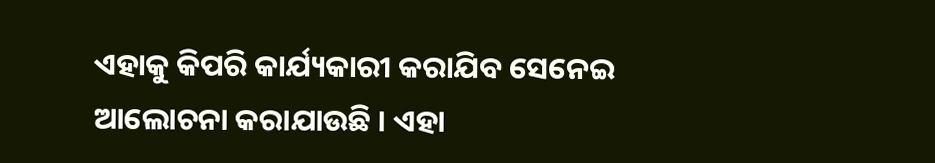ଏହାକୁ କିପରି କାର୍ଯ୍ୟକାରୀ କରାଯିବ ସେନେଇ ଆଲୋଚନା କରାଯାଉଛି । ଏହା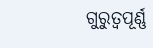ଗୁରୁତ୍ୱପୂର୍ଣ୍ଣ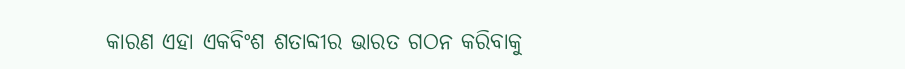କାରଣ ଏହା ଏକବିଂଶ ଶତାବ୍ଦୀର ଭାରତ ଗଠନ କରିବାକୁ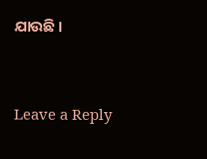ଯାଉଛି ।



Leave a Reply